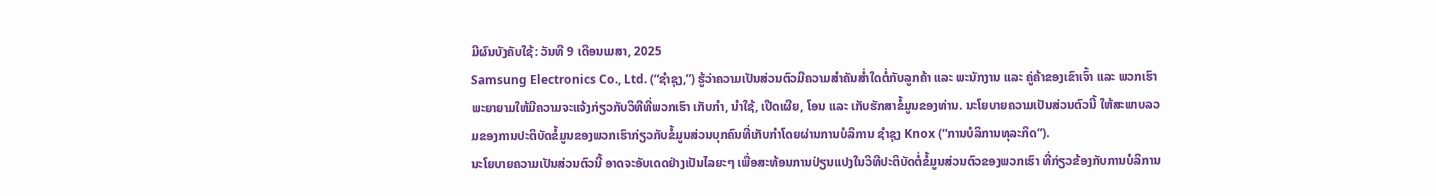ມີຜົນບັງຄັບໃຊ້: ວັນທີ 9 ເດືອນເມສາ, 2025
Samsung Electronics Co., Ltd. (“ຊຳຊຸງ,”) ຮູ້ວ່າຄວາມເປັນສ່ວນຕົວມີຄວາມສຳຄັນສໍ່າໃດຕໍ່ກັບລູກຄ້າ ແລະ ພະນັກງານ ແລະ ຄູ່ຄ້າຂອງເຂົາເຈົ້າ ແລະ ພວກເຮົາພະຍາຍາມໃຫ້ມີຄວາມຈະແຈ້ງກ່ຽວກັບວິທີທີ່ພວກເຮົາ ເກັບກໍາ, ນໍາໃຊ້, ເປີດເຜີຍ, ໂອນ ແລະ ເກັບຮັກສາຂໍ້ມູນຂອງທ່ານ. ນະໂຍບາຍຄວາມເປັນສ່ວນຕົວນີ້ ໃຫ້ສະພາບລວມຂອງການປະຕິບັດຂໍ້ມູນຂອງພວກເຮົາກ່ຽວກັບຂໍ້ມູນສ່ວນບຸກຄົນທີ່ເກັບກໍາໂດຍຜ່ານການບໍລິການ ຊຳຊຸງ Knox (“ການບໍລິການທຸລະກິດ”).
ນະໂຍບາຍຄວາມເປັນສ່ວນຕົວນີ້ ອາດຈະອັບເດດຢ່າງເປັນໄລຍະໆ ເພື່ອສະທ້ອນການປ່ຽນແປງໃນວິທີປະຕິບັດຕໍ່ຂໍ້ມູນສ່ວນຕົວຂອງພວກເຮົາ ທີ່ກ່ຽວຂ້ອງກັບການບໍລິການ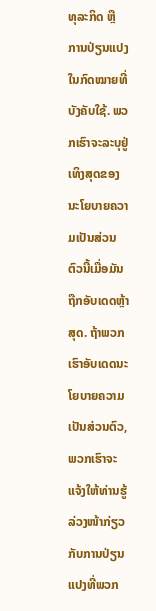ທຸລະກິດ ຫຼື ການປ່ຽນແປງໃນກົດໝາຍທີ່ບັງຄັບໃຊ້. ພວກເຮົາຈະລະບຸຢູ່ເທິງສຸດຂອງນະໂຍບາຍຄວາມເປັນສ່ວນຕົວນີ້ເມື່ອມັນຖືກອັບເດດຫຼ້າສຸດ. ຖ້າພວກເຮົາອັບເດດນະໂຍບາຍຄວາມເປັນສ່ວນຕົວ, ພວກເຮົາຈະແຈ້ງໃຫ້ທ່ານຮູ້ລ່ວງໜ້າກ່ຽວກັບການປ່ຽນແປງທີ່ພວກ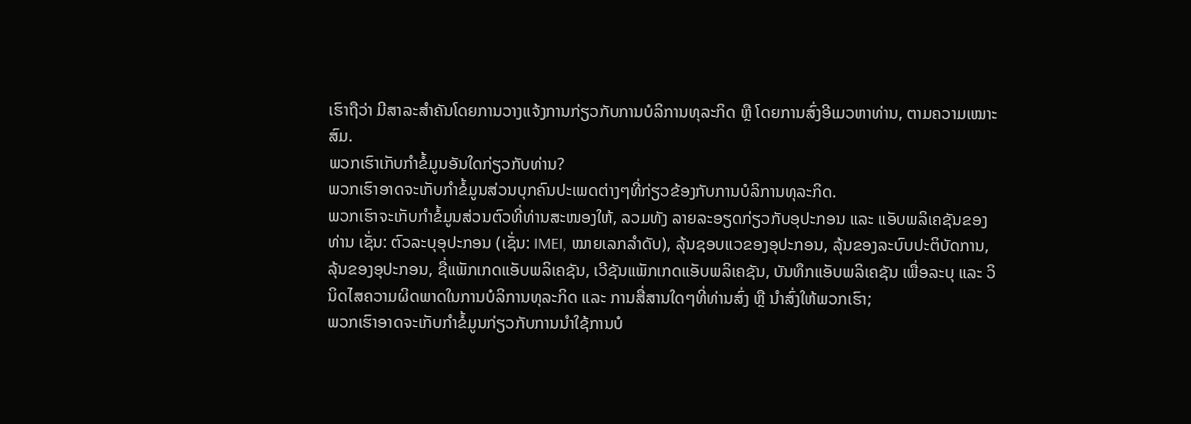ເຮົາຖືວ່າ ມີສາລະສຳຄັນໂດຍການວາງແຈ້ງການກ່ຽວກັບການບໍລິການທຸລະກິດ ຫຼື ໂດຍການສົ່ງອີເມວຫາທ່ານ, ຕາມຄວາມເໝາະສົມ.
ພວກເຮົາເກັບກຳຂໍ້ມູນອັນໃດກ່ຽວກັບທ່ານ?
ພວກເຮົາອາດຈະເກັບກໍາຂໍ້ມູນສ່ວນບຸກຄົນປະເພດຕ່າງໆທີ່ກ່ຽວຂ້ອງກັບການບໍລິການທຸລະກິດ.
ພວກເຮົາຈະເກັບກຳຂໍ້ມູນສ່ວນຕົວທີ່ທ່ານສະໜອງໃຫ້, ລວມທັງ ລາຍລະອຽດກ່ຽວກັບອຸປະກອນ ແລະ ແອັບພລິເຄຊັນຂອງທ່ານ ເຊັ່ນ: ຕົວລະບຸອຸປະກອນ (ເຊັ່ນ: IMEI, ໝາຍເລກລຳດັບ), ລຸ້ນຊອບແວຂອງອຸປະກອນ, ລຸ້ນຂອງລະບົບປະຕິບັດການ, ລຸ້ນຂອງອຸປະກອນ, ຊື່ແພັກເກດແອັບພລິເຄຊັນ, ເວີຊັນແພັກເກດແອັບພລິເຄຊັນ, ບັນທຶກແອັບພລິເຄຊັນ ເພື່ອລະບຸ ແລະ ວິນິດໄສຄວາມຜິດພາດໃນການບໍລິການທຸລະກິດ ແລະ ການສື່ສານໃດໆທີ່ທ່ານສົ່ງ ຫຼື ນຳສົ່ງໃຫ້ພວກເຮົາ;
ພວກເຮົາອາດຈະເກັບກໍາຂໍ້ມູນກ່ຽວກັບການນໍາໃຊ້ການບໍ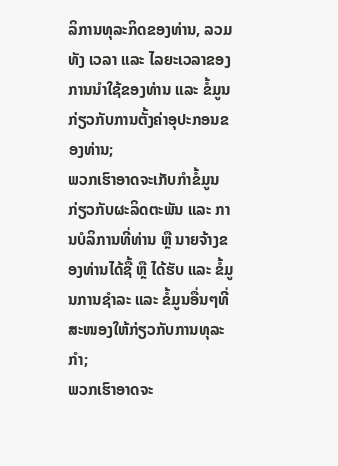ລິການທຸລະກິດຂອງທ່ານ, ລວມທັງ ເວລາ ແລະ ໄລຍະເວລາຂອງການນໍາໃຊ້ຂອງທ່ານ ແລະ ຂໍ້ມູນກ່ຽວກັບການຕັ້ງຄ່າອຸປະກອນຂອງທ່ານ;
ພວກເຮົາອາດຈະເກັບກຳຂໍ້ມູນກ່ຽວກັບຜະລິດຕະພັນ ແລະ ການບໍລິການທີ່ທ່ານ ຫຼື ນາຍຈ້າງຂອງທ່ານໄດ້ຊື້ ຫຼື ໄດ້ຮັບ ແລະ ຂໍ້ມູນການຊຳລະ ແລະ ຂໍ້ມູນອື່ນໆທີ່ສະໜອງໃຫ້ກ່ຽວກັບການທຸລະກຳ;
ພວກເຮົາອາດຈະ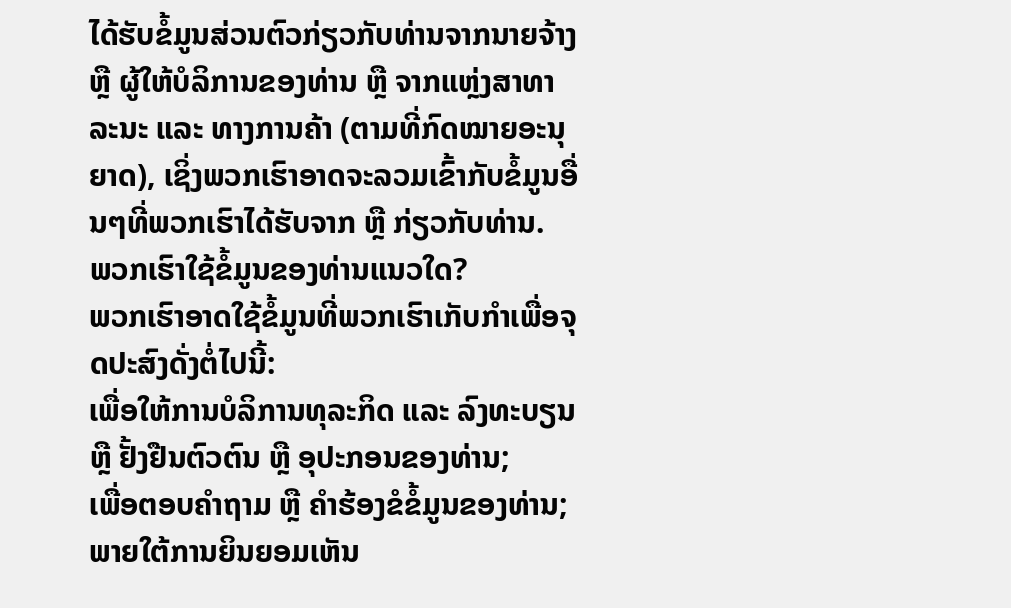ໄດ້ຮັບຂໍ້ມູນສ່ວນຕົວກ່ຽວກັບທ່ານຈາກນາຍຈ້າງ ຫຼື ຜູ້ໃຫ້ບໍລິການຂອງທ່ານ ຫຼື ຈາກແຫຼ່ງສາທາລະນະ ແລະ ທາງການຄ້າ (ຕາມທີ່ກົດໝາຍອະນຸຍາດ), ເຊິ່ງພວກເຮົາອາດຈະລວມເຂົ້າກັບຂໍ້ມູນອື່ນໆທີ່ພວກເຮົາໄດ້ຮັບຈາກ ຫຼື ກ່ຽວກັບທ່ານ.
ພວກເຮົາໃຊ້ຂໍ້ມູນຂອງທ່ານແນວໃດ?
ພວກເຮົາອາດໃຊ້ຂໍ້ມູນທີ່ພວກເຮົາເກັບກຳເພື່ອຈຸດປະສົງດັ່ງຕໍ່ໄປນີ້:
ເພື່ອໃຫ້ການບໍລິການທຸລະກິດ ແລະ ລົງທະບຽນ ຫຼື ຢັ້ງຢືນຕົວຕົນ ຫຼື ອຸປະກອນຂອງທ່ານ;
ເພື່ອຕອບຄໍາຖາມ ຫຼື ຄໍາຮ້ອງຂໍຂໍ້ມູນຂອງທ່ານ;
ພາຍໃຕ້ການຍິນຍອມເຫັນ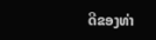ດີຂອງທ່າ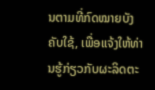ນຕາມທີ່ກົດໝາຍບັງຄັບໃຊ້, ເພື່ອແຈ້ງໃຫ້ທ່ານຮູ້ກ່ຽວກັບຜະລິດຕະ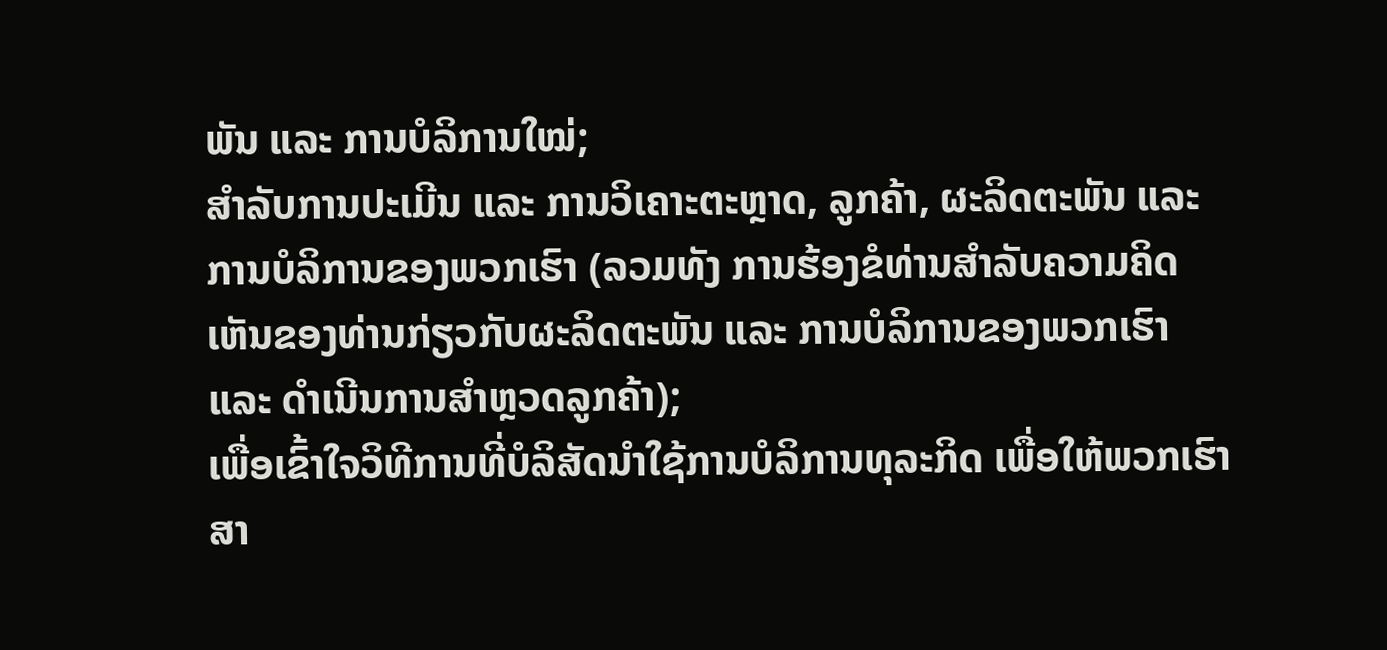ພັນ ແລະ ການບໍລິການໃໝ່;
ສໍາລັບການປະເມີນ ແລະ ການວິເຄາະຕະຫຼາດ, ລູກຄ້າ, ຜະລິດຕະພັນ ແລະ ການບໍລິການຂອງພວກເຮົາ (ລວມທັງ ການຮ້ອງຂໍທ່ານສໍາລັບຄວາມຄິດເຫັນຂອງທ່ານກ່ຽວກັບຜະລິດຕະພັນ ແລະ ການບໍລິການຂອງພວກເຮົາ ແລະ ດໍາເນີນການສໍາຫຼວດລູກຄ້າ);
ເພື່ອເຂົ້າໃຈວິທີການທີ່ບໍລິສັດນໍາໃຊ້ການບໍລິການທຸລະກິດ ເພື່ອໃຫ້ພວກເຮົາສາ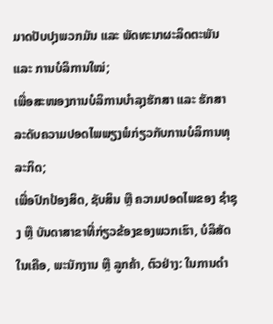ມາດປັບປຸງພວກມັນ ແລະ ພັດທະນາຜະລິດຕະພັນ ແລະ ການບໍລິການໃໝ່;
ເພື່ອສະໜອງການບໍລິການບໍາລຸງຮັກສາ ແລະ ຮັກສາລະດັບຄວາມປອດໄພພຽງພໍກ່ຽວກັບການບໍລິການທຸລະກິດ;
ເພື່ອປົກປ້ອງສິດ, ຊັບສິນ ຫຼື ຄວາມປອດໄພຂອງ ຊຳຊຸງ ຫຼື ບັນດາສາຂາທີ່ກ່ຽວຂ້ອງຂອງພວກເຮົາ, ບໍລິສັດໃນເຄືອ, ພະນັກງານ ຫຼື ລູກຄ້າ, ຕົວຢ່າງ: ໃນການດໍາ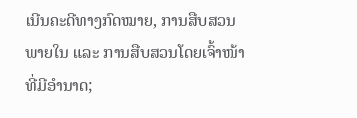ເນີນຄະດີທາງກົດໝາຍ, ການສືບສວນພາຍໃນ ແລະ ການສືບສວນໂດຍເຈົ້າໜ້າທີ່ມີອຳນາດ;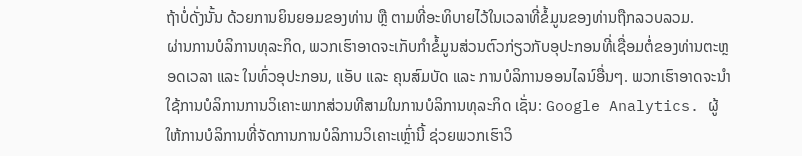ຖ້າບໍ່ດັ່ງນັ້ນ ດ້ວຍການຍິນຍອມຂອງທ່ານ ຫຼື ຕາມທີ່ອະທິບາຍໄວ້ໃນເວລາທີ່ຂໍ້ມູນຂອງທ່ານຖືກລວບລວມ.
ຜ່ານການບໍລິການທຸລະກິດ, ພວກເຮົາອາດຈະເກັບກຳຂໍ້ມູນສ່ວນຕົວກ່ຽວກັບອຸປະກອນທີ່ເຊື່ອມຕໍ່ຂອງທ່ານຕະຫຼອດເວລາ ແລະ ໃນທົ່ວອຸປະກອນ, ແອັບ ແລະ ຄຸນສົມບັດ ແລະ ການບໍລິການອອນໄລນ໌ອື່ນໆ. ພວກເຮົາອາດຈະນຳໃຊ້ການບໍລິການການວິເຄາະພາກສ່ວນທີສາມໃນການບໍລິການທຸລະກິດ ເຊັ່ນ: Google Analytics. ຜູ້ໃຫ້ການບໍລິການທີ່ຈັດການການບໍລິການວິເຄາະເຫຼົ່ານີ້ ຊ່ວຍພວກເຮົາວິ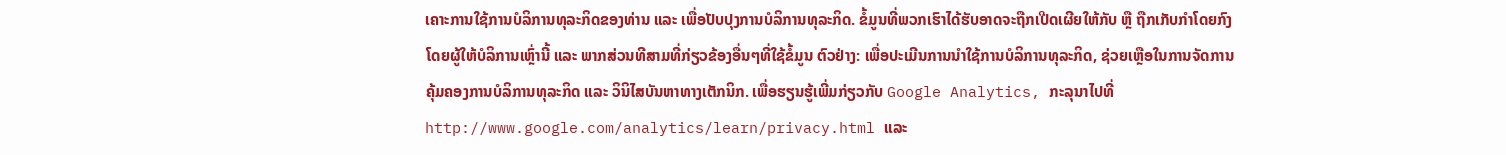ເຄາະການໃຊ້ການບໍລິການທຸລະກິດຂອງທ່ານ ແລະ ເພື່ອປັບປຸງການບໍລິການທຸລະກິດ. ຂໍ້ມູນທີ່ພວກເຮົາໄດ້ຮັບອາດຈະຖືກເປີດເຜີຍໃຫ້ກັບ ຫຼື ຖືກເກັບກຳໂດຍກົງໂດຍຜູ້ໃຫ້ບໍລິການເຫຼົ່ານີ້ ແລະ ພາກສ່ວນທີສາມທີ່ກ່ຽວຂ້ອງອື່ນໆທີ່ໃຊ້ຂໍ້ມູນ ຕົວຢ່າງ: ເພື່ອປະເມີນການນຳໃຊ້ການບໍລິການທຸລະກິດ, ຊ່ວຍເຫຼືອໃນການຈັດການຄຸ້ມຄອງການບໍລິການທຸລະກິດ ແລະ ວິນິໄສບັນຫາທາງເຕັກນິກ. ເພື່ອຮຽນຮູ້ເພີ່ມກ່ຽວກັບ Google Analytics, ກະລຸນາໄປທີ່ http://www.google.com/analytics/learn/privacy.html ແລະ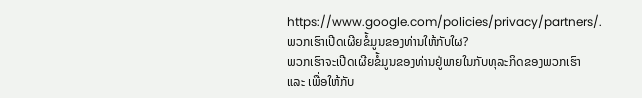https://www.google.com/policies/privacy/partners/.
ພວກເຮົາເປີດເຜີຍຂໍ້ມູນຂອງທ່ານໃຫ້ກັບໃຜ?
ພວກເຮົາຈະເປີດເຜີຍຂໍ້ມູນຂອງທ່ານຢູ່ພາຍໃນກັບທຸລະກິດຂອງພວກເຮົາ ແລະ ເພື່ອໃຫ້ກັບ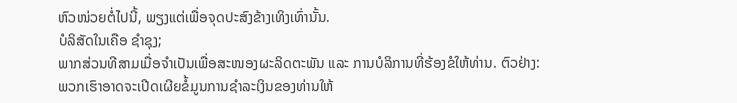ຫົວໜ່ວຍຕໍ່ໄປນີ້, ພຽງແຕ່ເພື່ອຈຸດປະສົງຂ້າງເທິງເທົ່ານັ້ນ.
ບໍລິສັດໃນເຄືອ ຊຳຊຸງ;
ພາກສ່ວນທີສາມເມື່ອຈຳເປັນເພື່ອສະໜອງຜະລິດຕະພັນ ແລະ ການບໍລິການທີ່ຮ້ອງຂໍໃຫ້ທ່ານ. ຕົວຢ່າງ: ພວກເຮົາອາດຈະເປີດເຜີຍຂໍ້ມູນການຊຳລະເງິນຂອງທ່ານໃຫ້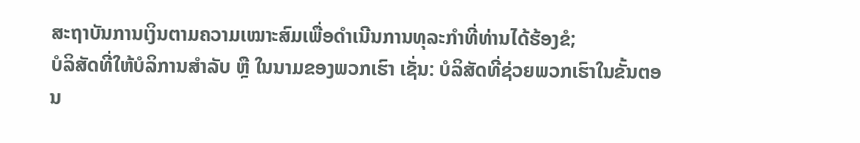ສະຖາບັນການເງິນຕາມຄວາມເໝາະສົມເພື່ອດໍາເນີນການທຸລະກໍາທີ່ທ່ານໄດ້ຮ້ອງຂໍ;
ບໍລິສັດທີ່ໃຫ້ບໍລິການສໍາລັບ ຫຼື ໃນນາມຂອງພວກເຮົາ ເຊັ່ນ: ບໍລິສັດທີ່ຊ່ວຍພວກເຮົາໃນຂັ້ນຕອນ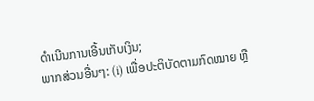ດຳເນີນການເອີ້ນເກັບເງິນ;
ພາກສ່ວນອື່ນໆ: (i) ເພື່ອປະຕິບັດຕາມກົດໝາຍ ຫຼື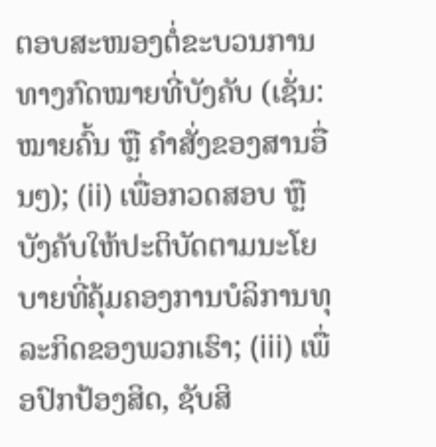ຕອບສະໜອງຕໍ່ຂະບວນການທາງກົດໝາຍທີ່ບັງຄັບ (ເຊັ່ນ: ໝາຍຄົ້ນ ຫຼື ຄໍາສັ່ງຂອງສານອື່ນໆ); (ii) ເພື່ອກວດສອບ ຫຼື ບັງຄັບໃຫ້ປະຕິບັດຕາມນະໂຍບາຍທີ່ຄຸ້ມຄອງການບໍລິການທຸລະກິດຂອງພວກເຮົາ; (iii) ເພື່ອປົກປ້ອງສິດ, ຊັບສິ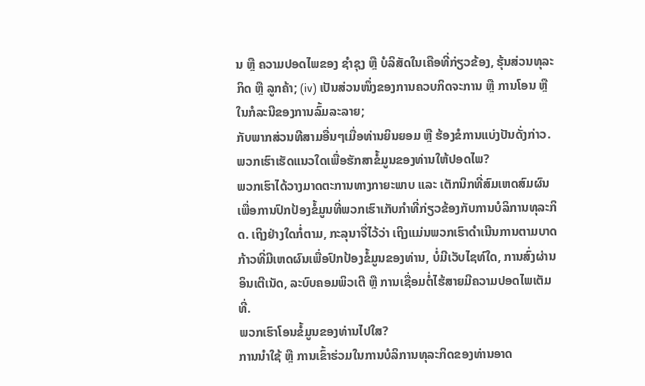ນ ຫຼື ຄວາມປອດໄພຂອງ ຊຳຊຸງ ຫຼື ບໍລິສັດໃນເຄືອທີ່ກ່ຽວຂ້ອງ, ຮຸ້ນສ່ວນທຸລະກິດ ຫຼື ລູກຄ້າ; (iv) ເປັນສ່ວນໜຶ່ງຂອງການຄວບກິດຈະການ ຫຼື ການໂອນ ຫຼື ໃນກໍລະນີຂອງການລົ້ມລະລາຍ;
ກັບພາກສ່ວນທີສາມອື່ນໆເມື່ອທ່ານຍິນຍອມ ຫຼື ຮ້ອງຂໍການແບ່ງປັນດັ່ງກ່າວ.
ພວກເຮົາເຮັດແນວໃດເພື່ອຮັກສາຂໍ້ມູນຂອງທ່ານໃຫ້ປອດໄພ?
ພວກເຮົາໄດ້ວາງມາດຕະການທາງກາຍະພາບ ແລະ ເຕັກນິກທີ່ສົມເຫດສົມຜົນເພື່ອການປົກປ້ອງຂໍ້ມູນທີ່ພວກເຮົາເກັບກຳທີ່ກ່ຽວຂ້ອງກັບການບໍລິການທຸລະກິດ. ເຖິງຢ່າງໃດກໍ່ຕາມ, ກະລຸນາຈື່ໄວ້ວ່າ ເຖິງແມ່ນພວກເຮົາດຳເນີນການຕາມບາດກ້າວທີ່ມີເຫດຜົນເພື່ອປົກປ້ອງຂໍ້ມູນຂອງທ່ານ, ບໍ່ມີເວັບໄຊທ໌ໃດ, ການສົ່ງຜ່ານອິນເຕີເນັດ, ລະບົບຄອມພິວເຕີ ຫຼື ການເຊື່ອມຕໍ່ໄຮ້ສາຍມີຄວາມປອດໄພເຕັມທີ່.
ພວກເຮົາໂອນຂໍ້ມູນຂອງທ່ານໄປໃສ?
ການນໍາໃຊ້ ຫຼື ການເຂົ້າຮ່ວມໃນການບໍລິການທຸລະກິດຂອງທ່ານອາດ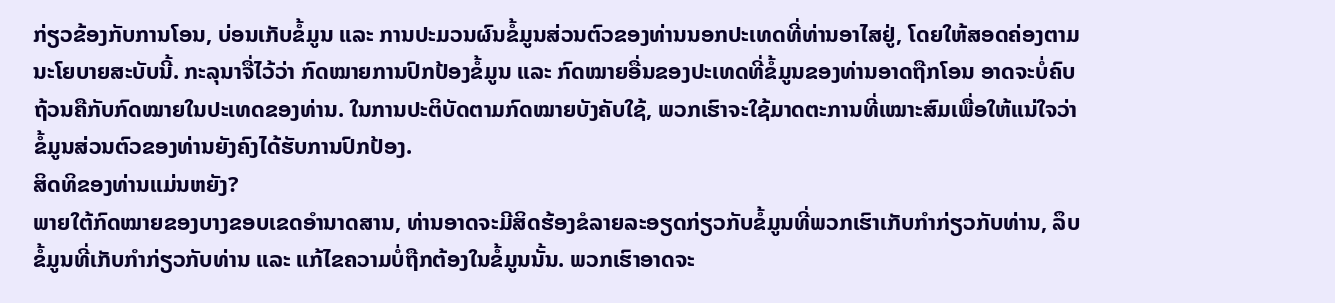ກ່ຽວຂ້ອງກັບການໂອນ, ບ່ອນເກັບຂໍ້ມູນ ແລະ ການປະມວນຜົນຂໍ້ມູນສ່ວນຕົວຂອງທ່ານນອກປະເທດທີ່ທ່ານອາໄສຢູ່, ໂດຍໃຫ້ສອດຄ່ອງຕາມນະໂຍບາຍສະບັບນີ້. ກະລຸນາຈື່ໄວ້ວ່າ ກົດໝາຍການປົກປ້ອງຂໍ້ມູນ ແລະ ກົດໝາຍອື່ນຂອງປະເທດທີ່ຂໍ້ມູນຂອງທ່ານອາດຖືກໂອນ ອາດຈະບໍ່ຄົບຖ້ວນຄືກັບກົດໝາຍໃນປະເທດຂອງທ່ານ. ໃນການປະຕິບັດຕາມກົດໝາຍບັງຄັບໃຊ້, ພວກເຮົາຈະໃຊ້ມາດຕະການທີ່ເໝາະສົມເພື່ອໃຫ້ແນ່ໃຈວ່າ ຂໍ້ມູນສ່ວນຕົວຂອງທ່ານຍັງຄົງໄດ້ຮັບການປົກປ້ອງ.
ສິດທິຂອງທ່ານແມ່ນຫຍັງ?
ພາຍໃຕ້ກົດໝາຍຂອງບາງຂອບເຂດອຳນາດສານ, ທ່ານອາດຈະມີສິດຮ້ອງຂໍລາຍລະອຽດກ່ຽວກັບຂໍ້ມູນທີ່ພວກເຮົາເກັບກຳກ່ຽວກັບທ່ານ, ລຶບຂໍ້ມູນທີ່ເກັບກຳກ່ຽວກັບທ່ານ ແລະ ແກ້ໄຂຄວາມບໍ່ຖືກຕ້ອງໃນຂໍ້ມູນນັ້ນ. ພວກເຮົາອາດຈະ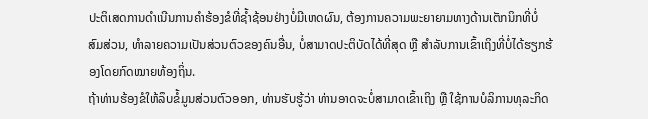ປະຕິເສດການດໍາເນີນການຄໍາຮ້ອງຂໍທີ່ຊໍ້າຊ້ອນຢ່າງບໍ່ມີເຫດຜົນ, ຕ້ອງການຄວາມພະຍາຍາມທາງດ້ານເຕັກນິກທີ່ບໍ່ສົມສ່ວນ, ທໍາລາຍຄວາມເປັນສ່ວນຕົວຂອງຄົນອື່ນ, ບໍ່ສາມາດປະຕິບັດໄດ້ທີ່ສຸດ ຫຼື ສໍາລັບການເຂົ້າເຖິງທີ່ບໍ່ໄດ້ຮຽກຮ້ອງໂດຍກົດໝາຍທ້ອງຖິ່ນ.
ຖ້າທ່ານຮ້ອງຂໍໃຫ້ລຶບຂໍ້ມູນສ່ວນຕົວອອກ, ທ່ານຮັບຮູ້ວ່າ ທ່ານອາດຈະບໍ່ສາມາດເຂົ້າເຖິງ ຫຼື ໃຊ້ການບໍລິການທຸລະກິດ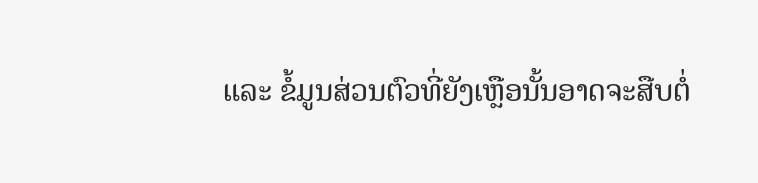ແລະ ຂໍ້ມູນສ່ວນຕົວທີ່ຍັງເຫຼືອນັ້ນອາດຈະສືບຕໍ່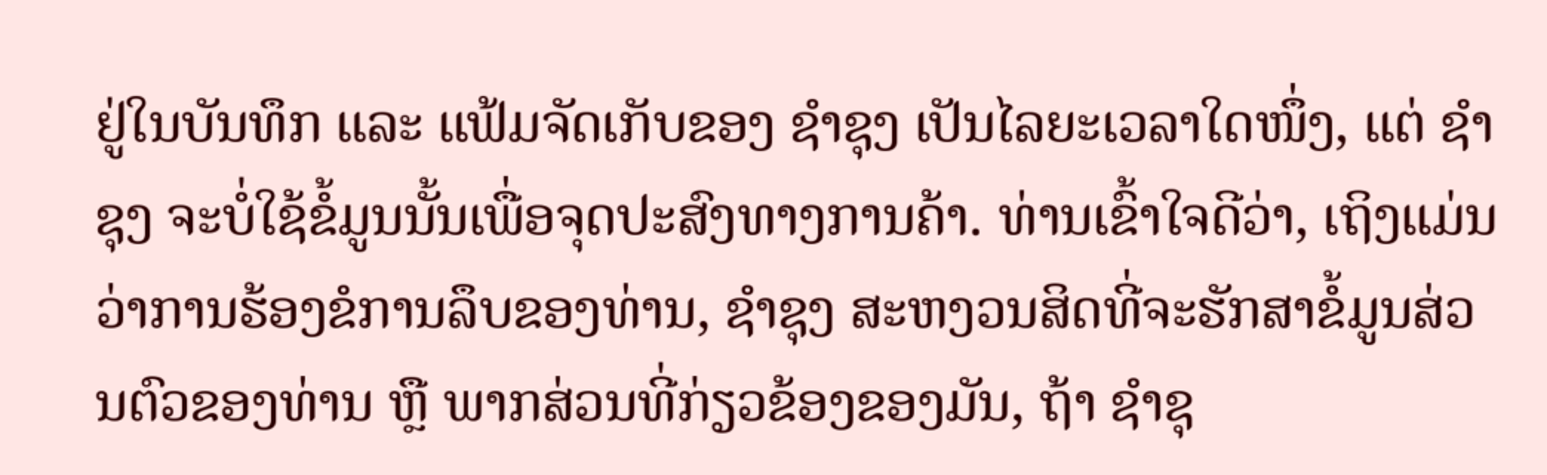ຢູ່ໃນບັນທຶກ ແລະ ແຟ້ມຈັດເກັບຂອງ ຊຳຊຸງ ເປັນໄລຍະເວລາໃດໜຶ່ງ, ແຕ່ ຊຳຊຸງ ຈະບໍ່ໃຊ້ຂໍ້ມູນນັ້ນເພື່ອຈຸດປະສົງທາງການຄ້າ. ທ່ານເຂົ້າໃຈດີວ່າ, ເຖິງແມ່ນວ່າການຮ້ອງຂໍການລຶບຂອງທ່ານ, ຊຳຊຸງ ສະຫງວນສິດທີ່ຈະຮັກສາຂໍ້ມູນສ່ວນຕົວຂອງທ່ານ ຫຼື ພາກສ່ວນທີ່ກ່ຽວຂ້ອງຂອງມັນ, ຖ້າ ຊຳຊຸ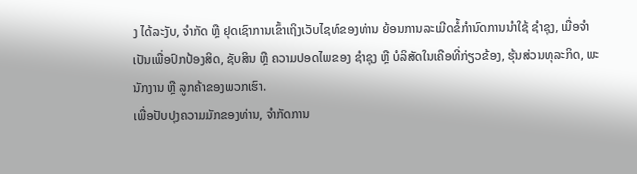ງ ໄດ້ລະງັບ, ຈໍາກັດ ຫຼື ຢຸດເຊົາການເຂົ້າເຖິງເວັບໄຊທ໌ຂອງທ່ານ ຍ້ອນການລະເມີດຂໍ້ກໍານົດການນໍາໃຊ້ ຊຳຊຸງ, ເມື່ອຈຳເປັນເພື່ອປົກປ້ອງສິດ, ຊັບສິນ ຫຼື ຄວາມປອດໄພຂອງ ຊຳຊຸງ ຫຼື ບໍລິສັດໃນເຄືອທີ່ກ່ຽວຂ້ອງ, ຮຸ້ນສ່ວນທຸລະກິດ, ພະນັກງານ ຫຼື ລູກຄ້າຂອງພວກເຮົາ.
ເພື່ອປັບປຸງຄວາມມັກຂອງທ່ານ, ຈໍາກັດການ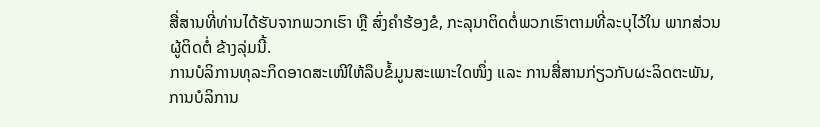ສື່ສານທີ່ທ່ານໄດ້ຮັບຈາກພວກເຮົາ ຫຼື ສົ່ງຄໍາຮ້ອງຂໍ, ກະລຸນາຕິດຕໍ່ພວກເຮົາຕາມທີ່ລະບຸໄວ້ໃນ ພາກສ່ວນ ຜູ້ຕິດຕໍ່ ຂ້າງລຸ່ມນີ້.
ການບໍລິການທຸລະກິດອາດສະເໜີໃຫ້ລຶບຂໍ້ມູນສະເພາະໃດໜຶ່ງ ແລະ ການສື່ສານກ່ຽວກັບຜະລິດຕະພັນ, ການບໍລິການ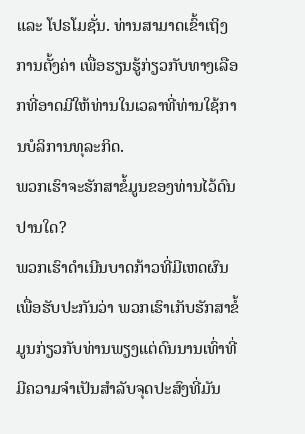ແລະ ໂປຣໂມຊັ່ນ. ທ່ານສາມາດເຂົ້າເຖິງການຕັ້ງຄ່າ ເພື່ອຮຽນຮູ້ກ່ຽວກັບທາງເລືອກທີ່ອາດມີໃຫ້ທ່ານໃນເວລາທີ່ທ່ານໃຊ້ການບໍລິການທຸລະກິດ.
ພວກເຮົາຈະຮັກສາຂໍ້ມູນຂອງທ່ານໄວ້ດົນປານໃດ?
ພວກເຮົາດໍາເນີນບາດກ້າວທີ່ມີເຫດຜົນ ເພື່ອຮັບປະກັນວ່າ ພວກເຮົາເກັບຮັກສາຂໍ້ມູນກ່ຽວກັບທ່ານພຽງແຕ່ດົນນານເທົ່າທີ່ມີຄວາມຈໍາເປັນສໍາລັບຈຸດປະສົງທີ່ມັນ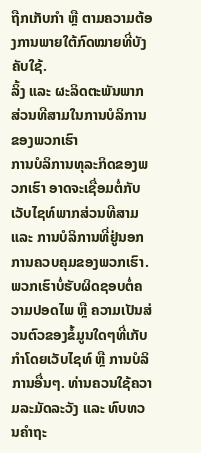ຖືກເກັບກໍາ ຫຼື ຕາມຄວາມຕ້ອງການພາຍໃຕ້ກົດໝາຍທີ່ບັງຄັບໃຊ້.
ລິ້ງ ແລະ ຜະລິດຕະພັນພາກສ່ວນທີສາມໃນການບໍລິການຂອງພວກເຮົາ
ການບໍລິການທຸລະກິດຂອງພວກເຮົາ ອາດຈະເຊື່ອມຕໍ່ກັບເວັບໄຊທ໌ພາກສ່ວນທີສາມ ແລະ ການບໍລິການທີ່ຢູ່ນອກການຄວບຄຸມຂອງພວກເຮົາ. ພວກເຮົາບໍ່ຮັບຜິດຊອບຕໍ່ຄວາມປອດໄພ ຫຼື ຄວາມເປັນສ່ວນຕົວຂອງຂໍ້ມູນໃດໆທີ່ເກັບກຳໂດຍເວັບໄຊທ໌ ຫຼື ການບໍລິການອື່ນໆ. ທ່ານຄວນໃຊ້ຄວາມລະມັດລະວັງ ແລະ ທົບທວນຄໍາຖະ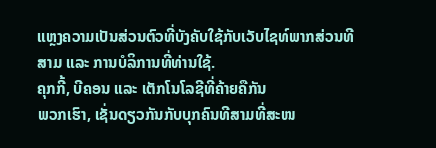ແຫຼງຄວາມເປັນສ່ວນຕົວທີ່ບັງຄັບໃຊ້ກັບເວັບໄຊທ໌ພາກສ່ວນທີສາມ ແລະ ການບໍລິການທີ່ທ່ານໃຊ້.
ຄຸກກີ້, ບີຄອນ ແລະ ເຕັກໂນໂລຊີທີ່ຄ້າຍຄືກັນ
ພວກເຮົາ, ເຊັ່ນດຽວກັນກັບບຸກຄົນທີສາມທີ່ສະໜ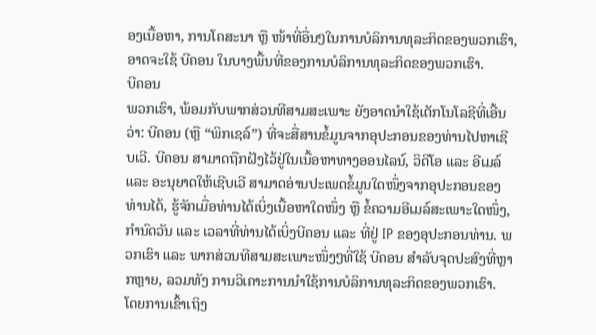ອງເນື້ອຫາ, ການໂຄສະນາ ຫຼື ໜ້າທີ່ອື່ນໆໃນການບໍລິການທຸລະກິດຂອງພວກເຮົາ, ອາດຈະໃຊ້ ບີຄອນ ໃນບາງພື້ນທີ່ຂອງການບໍລິການທຸລະກິດຂອງພວກເຮົາ.
ບີຄອນ
ພວກເຮົາ, ພ້ອມກັບພາກສ່ວນທີສາມສະເພາະ ຍັງອາດນຳໃຊ້ເຕັກໂນໂລຊີທີ່ເອີ້ນວ່າ: ບີຄອນ (ຫຼື “ພິກເຊລ໌”) ທີ່ຈະສື່ສານຂໍ້ມູນຈາກອຸປະກອນຂອງທ່ານໄປຫາເຊີບເວີ. ບີຄອນ ສາມາດຖືກຝັງໄວ້ຢູ່ໃນເນື້ອຫາທາງອອນໄລນ໌, ວິດີໂອ ແລະ ອີເມລ໌ ແລະ ອະນຸຍາດໃຫ້ເຊີບເວີ ສາມາດອ່ານປະເພດຂໍ້ມູນໃດໜຶ່ງຈາກອຸປະກອນຂອງທ່ານໄດ້, ຮູ້ຈັກເມື່ອທ່ານໄດ້ເບິ່ງເນື້ອຫາໃດໜຶ່ງ ຫຼື ຂໍ້ຄວາມອີເມລ໌ສະເພາະໃດໜຶ່ງ, ກຳນົດວັນ ແລະ ເວລາທີ່ທ່ານໄດ້ເບິ່ງບີຄອນ ແລະ ທີ່ຢູ່ IP ຂອງອຸປະກອນທ່ານ. ພວກເຮົາ ແລະ ພາກສ່ວນທີສາມສະເພາະໜຶ່ງໆທີ່ໃຊ້ ບີຄອນ ສໍາລັບຈຸດປະສົງທີ່ຫຼາກຫຼາຍ, ລວມທັງ ການວິເຄາະການນໍາໃຊ້ການບໍລິການທຸລະກິດຂອງພວກເຮົາ.
ໂດຍການເຂົ້າເຖິງ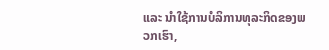ແລະ ນໍາໃຊ້ການບໍລິການທຸລະກິດຂອງພວກເຮົາ,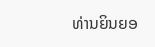ທ່ານຍິນຍອ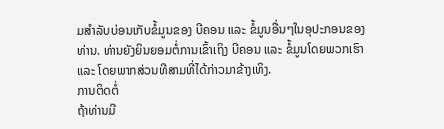ມສຳລັບບ່ອນເກັບຂໍ້ມູນຂອງ ບີຄອນ ແລະ ຂໍ້ມູນອື່ນໆໃນອຸປະກອນຂອງທ່ານ. ທ່ານຍັງຍິນຍອມຕໍ່ການເຂົ້າເຖິງ ບີຄອນ ແລະ ຂໍ້ມູນໂດຍພວກເຮົາ ແລະ ໂດຍພາກສ່ວນທີສາມທີ່ໄດ້ກ່າວມາຂ້າງເທິງ.
ການຕິດຕໍ່
ຖ້າທ່ານມີ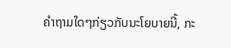ຄໍາຖາມໃດໆກ່ຽວກັບນະໂຍບາຍນີ້, ກະ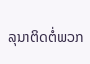ລຸນາຕິດຕໍ່ພວກ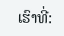ເຮົາທີ່: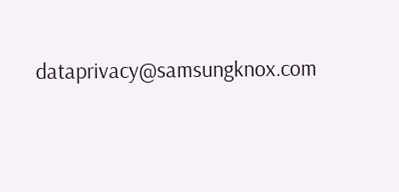dataprivacy@samsungknox.com